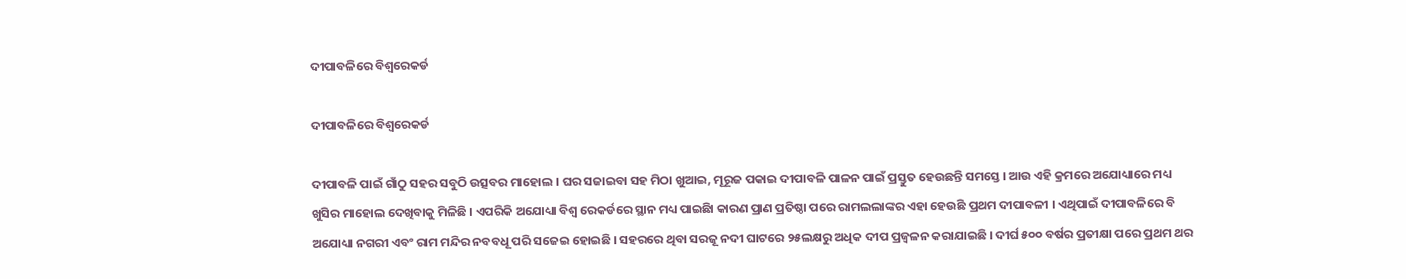ଦୀପାବଳିରେ ବିଶ୍ୱରେକର୍ଡ

ଦୀପାବଳିରେ ବିଶ୍ୱରେକର୍ଡ

ଦୀପାବଳି ପାଇଁ ଗାଁଠୁ ସହର ସବୁଠି ଉତ୍ସବର ମାହୋଲ । ଘର ସଜାଇବା ସହ ମିଠା ଖୁଆଇ, ମୂରୂଜ ପକାଇ ଦୀପାବଳି ପାଳନ ପାଇଁ ପ୍ରସ୍ତୁତ ହେଉଛନ୍ତି ସମସ୍ତେ । ଆଉ ଏହି କ୍ରମରେ ଅଯୋଧ୍ୟାରେ ମଧ୍ୟ ଖୁସିର ମାହୋଲ ଦେଖିବାକୁ ମିଳିଛି । ଏପରିକି ଅଯୋଧ୍ୟା ବିଶ୍ୱ ରେକର୍ଡରେ ସ୍ଥାନ ମଧ୍ୟ ପାଇଛିା କାରଣ ପ୍ରାଣ ପ୍ରତିଷ୍ଠା ପରେ ରାମଲଲାଙ୍କର ଏହା ହେଉଛି ପ୍ରଥମ ଦୀପାବଳୀ । ଏଥିପାଇଁ ଦୀପାବଳିରେ ବି ଅଯୋଧ୍ୟା ନଗରୀ ଏବଂ ରାମ ମନ୍ଦିର ନବବଧୂ ପରି ସଜେଇ ହୋଇଛି । ସହରରେ ଥିବା ସରଜୂ ନଦୀ ଘାଟରେ ୨୫ଲକ୍ଷରୁ ଅଧିକ ଦୀପ ପ୍ରଜ୍ୱଳନ କରାଯାଇଛି । ଦୀର୍ଘ ୫୦୦ ବର୍ଷର ପ୍ରତୀକ୍ଷା ପରେ ପ୍ରଥମ ଥର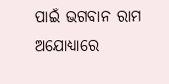ପାଇଁ ଭଗବାନ ରାମ ଅଯୋଧ୍ୟାରେ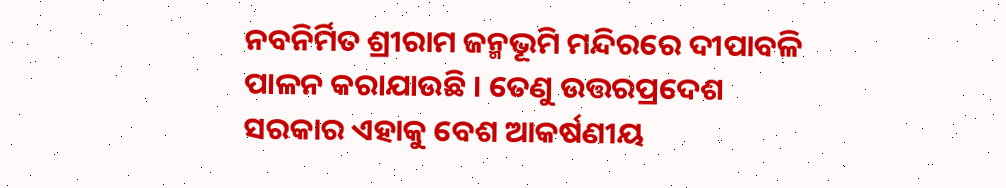ନବନିର୍ମିତ ଶ୍ରୀରାମ ଜନ୍ମଭୂମି ମନ୍ଦିରରେ ଦୀପାବଳି ପାଳନ କରାଯାଉଛି । ତେଣୁ ଉତ୍ତରପ୍ରଦେଶ ସରକାର ଏହାକୁ ବେଶ ଆକର୍ଷଣୀୟ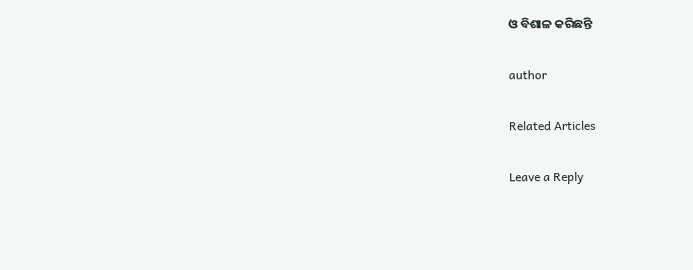ଓ ବିଶାଳ କରିଛନ୍ତି

author

Related Articles

Leave a Reply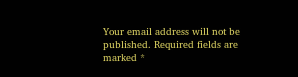Your email address will not be published. Required fields are marked *